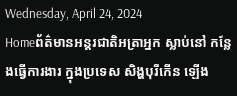Wednesday, April 24, 2024
Homeព័ត៌មានអន្តរជាតិអត្រាអ្នក ស្លាប់នៅ កន្លែងធ្វើការងារ ក្នុងប្រទេស សិង្ហបុរីកើន ឡើង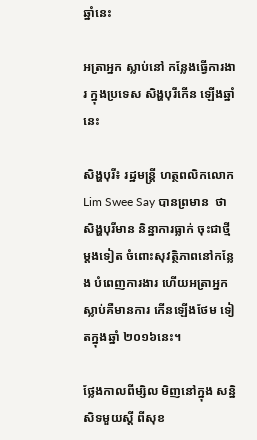ឆ្នាំនេះ

អត្រាអ្នក ស្លាប់នៅ កន្លែងធ្វើការងារ ក្នុងប្រទេស សិង្ហបុរីកើន ឡើងឆ្នាំនេះ

សិង្ហបុរី៖ រដ្ឋមន្ត្រី ហត្ថពលិកលោក Lim Swee Say បានព្រមាន  ថាសិង្ហបុរីមាន និន្នាការធ្លាក់ ចុះជាថ្មីម្តងទៀត ចំពោះសុវត្ថិភាពនៅកន្លែង បំពេញការងារ ហើយអត្រាអ្នក ស្លាប់គឺមានការ កើនឡើងថែម ទៀតក្នុងឆ្នាំ ២០១៦នេះ។

ថ្លែងកាលពីម្សិល មិញនៅក្នុង សន្និសិទមួយស្តី ពីសុខ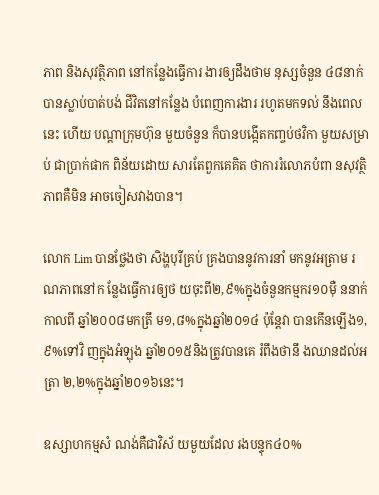ភាព និងសុវត្ថិភាព នៅកន្លែងធ្វើការ ងារឲ្យដឹងថាម នុស្សចំនួន ៤៨នាក់បានស្លាប់បាត់បង់ ជីវិតនៅកន្លែង បំពេញការងារ រហូតមកទល់ នឹងពេលនេះ ហើយ បណ្តាក្រុមហ៊ុន មួយចំនួន ក៏បានបង្កើតកញ្ចប់ថវិកា មួយសម្រាប់ ជាប្រាក់ផាក ពិន័យដោយ សារតែពួកគេគិត ថាការរំលោភបំពា នសុវត្ថិភាពគឺមិន អាចចៀសវាងបាន។

លោក Lim បានថ្លែងថា សិង្ហបុរីគ្រប់ គ្រងបាននូវការនាំ មកនូវអត្រាម រណភាពនៅក ន្លែងធ្វើការឲ្យថ យចុះពី២,៩%ក្នុងចំនួនកម្មករ១០ម៉ឺ ននាក់កាលពី ឆ្នាំ២០០៨មកត្រឹ ម១,៨%ក្នុងឆ្នាំ២០១៤ ប៉ុន្តែវា បានកើនឡើង១,៩%ទៅវិ ញក្នុងអំឡុង ឆ្នាំ២០១៥និងត្រូវបានគេ រំពឹងថានឹ ងឈានដល់អត្រា ២,២%ក្នុងឆ្នាំ២០១៦នេះ។

ឧស្សាហកម្មសំ ណង់គឺជាវិស័ យមួយដែល រងបន្ទុក៤០%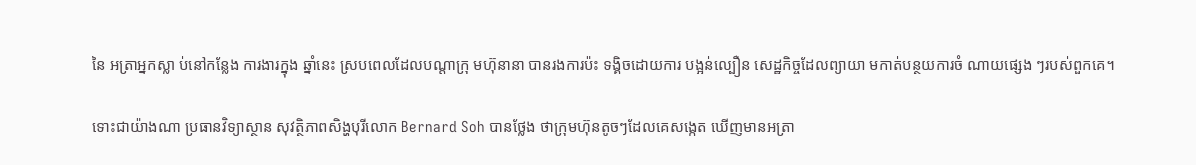នៃ អត្រាអ្នកស្លា ប់នៅកន្លែង ការងារក្នុង ឆ្នាំនេះ ស្របពេលដែលបណ្តាក្រុ មហ៊ុនានា បានរងការប៉ះ ទង្គិចដោយការ បង្អន់ល្បឿន សេដ្ឋកិច្ចដែលព្យាយា មកាត់បន្ថយការចំ ណាយផ្សេង ៗរបស់ពួកគេ។

ទោះជាយ៉ាងណា ប្រធានវិទ្យាស្ថាន សុវត្ថិភាពសិង្ហបុរីលោក Bernard Soh បានថ្លែង ថាក្រុមហ៊ុនតូចៗដែលគេសង្កេត ឃើញមានអត្រា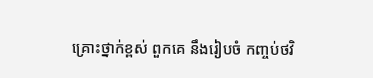គ្រោះថ្នាក់ខ្ពស់ ពួកគេ នឹងរៀបចំ កញ្ចប់ថវិ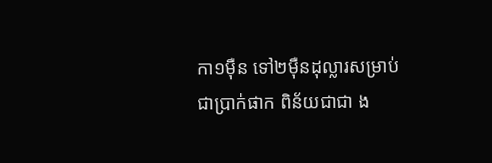កា១ម៉ឺន ទៅ២ម៉ឺនដុល្លារសម្រាប់ ជាប្រាក់ផាក ពិន័យជាជា ង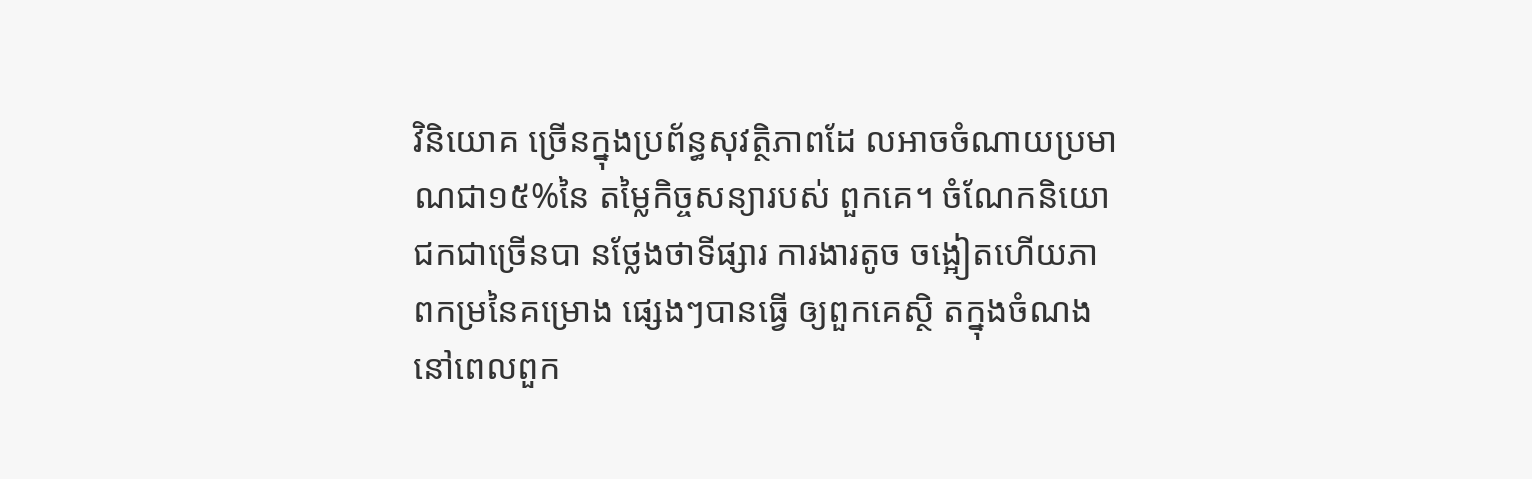វិនិយោគ ច្រើនក្នុងប្រព័ន្ធសុវត្ថិភាពដែ លអាចចំណាយប្រមា ណជា១៥%នៃ តម្លៃកិច្ចសន្យារបស់ ពួកគេ។ ចំណែកនិយោ ជកជាច្រើនបា នថ្លែងថាទីផ្សារ ការងារតូច ចង្អៀតហើយភា ពកម្រនៃគម្រោង ផ្សេងៗបានធ្វើ ឲ្យពួកគេស្ថិ តក្នុងចំណង នៅពេលពួក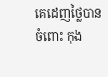គេដេញថ្លៃបានចំពោះ កុង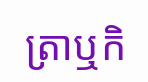ត្រាឬកិ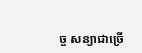ច្ច សន្យាជាច្រើ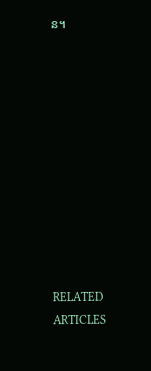ន។











RELATED ARTICLES